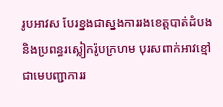រូបអាវស បែរខ្នងជាស្នងការរងខេត្ដបាត់ដំបងនិងប្រពន្ធរស្លៀករ៉ូបក្រហម បុរសពាក់អាវខ្មៅជាមេបញ្ជាការរ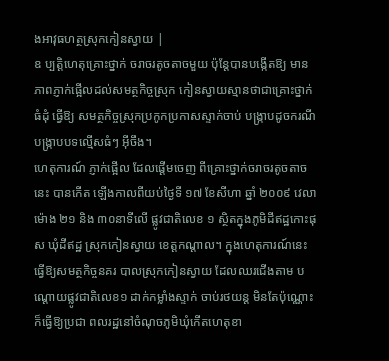ងអាវុធហត្ថស្រុកកៀនស្វាយ |
ឧ ប្បត្ដិហេតុគ្រោះថ្នាក់ ចរាចរតូចតាចមួយ ប៉ុន្ដែបានបង្កើតឱ្យ មានភាពភ្ញាក់ផ្អើលដល់សមត្ថកិច្ចស្រុក កៀនស្វាយស្មានថាជាគ្រោះថ្នាក់ធំដុំ ធ្វើឱ្យ សមត្ថកិច្ចស្រុកប្រកូកប្រកាសស្ទាក់ចាប់ បង្ក្រាបដូចករណីបង្ក្រាបបទល្មើសធំៗ អ៊ីចឹង។
ហេតុការណ៍ ភ្ញាក់ផ្អើល ដែលផ្ដើមចេញ ពីគ្រោះថ្នាក់ចរាចរតូចតាចនេះ បានកើត ឡើងកាលពីយប់ថ្ងៃទី ១៧ ខែសីហា ឆ្នាំ ២០០៩ វេលាម៉ោង ២១ និង ៣០នាទីលើ ផ្លូវជាតិលេខ ១ ស្ថិតក្នុងភូមិដីឥដ្ឋកោះផុស ឃុំដីឥដ្ឋ ស្រុកកៀនស្វាយ ខេត្ដកណ្ដាល។ ក្នុងហេតុការណ៍នេះ ធ្វើឱ្យសមត្ថកិច្ចនគរ បាលស្រុកកៀនស្វាយ ដែលឈរជើងតាម បណ្ដោយផ្លូវជាតិលេខ១ ដាក់កម្លាំងស្ទាក់ ចាប់រថយន្ដ មិនតែប៉ុណ្ណោះក៏ធ្វើឱ្យប្រជា ពលរដ្ឋនៅចំណុចភូមិឃុំកើតហេតុខា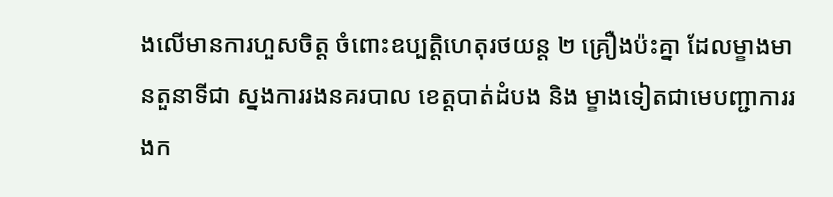ងលើមានការហួសចិត្ដ ចំពោះឧប្បត្ដិហេតុរថយន្ដ ២ គ្រឿងប៉ះគ្នា ដែលម្ខាងមានតួនាទីជា ស្នងការរងនគរបាល ខេត្ដបាត់ដំបង និង ម្ខាងទៀតជាមេបញ្ជាការរងក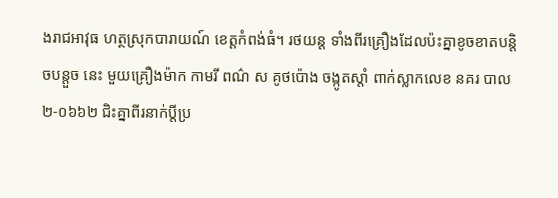ងរាជអាវុធ ហត្ថស្រុកបារាយណ៍ ខេត្ដកំពង់ធំ។ រថយន្ដ ទាំងពីរគ្រឿងដែលប៉ះគ្នាខូចខាតបន្ដិចបន្ដួច នេះ មួយគ្រឿងម៉ាក កាមរី ពណ៌ ស គូថប៉ោង ចង្កូតស្ដាំ ពាក់ស្លាកលេខ នគរ បាល ២-០៦៦២ ជិះគ្នាពីរនាក់ប្ដីប្រ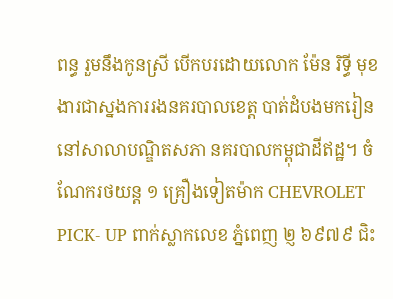ពន្ធ រួមនឹងកូនស្រី បើកបរដោយលោក ម៉ែន រិទ្ធី មុខងារជាស្នងការរងនគរបាលខេត្ដ បាត់ដំបងមករៀន នៅសាលាបណ្ឌិតសភា នគរបាលកម្ពុជាដីឥដ្ឋ។ ចំណែករថយន្ដ ១ គ្រឿងទៀតម៉ាក CHEVROLET PICK- UP ពាក់ស្លាកលេខ ភ្នំពេញ ២្ញ ៦៩៧៩ ជិះ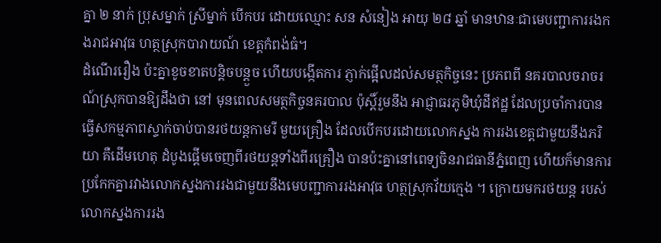គ្នា ២ នាក់ ប្រុសម្នាក់ ស្រីម្នាក់ បើកបរ ដោយឈ្មោះ សន សំនៀង អាយុ ២៨ ឆ្នាំ មានឋានៈជាមេបញ្ជាការរងកងរាជអាវុធ ហត្ថស្រុកបារាយណ៍ ខេត្ដកំពង់ធំ។
ដំណើររឿង ប៉ះគ្នាខូចខាតបន្ដិចបន្ដួច ហើយបង្កើតការ ភ្ញាក់ផ្អើលដល់សមត្ថកិច្ចនេះ ប្រភពពី នគរបាលចរាចរណ៍ស្រុកបានឱ្យដឹងថា នៅ មុនពេលសមត្ថកិច្ចនគរបាល ប៉ុស្ដិ៍រួមនឹង អាជ្ញាធរភូមិឃុំដីឥដ្ឋ ដែលប្រចាំការបាន ធ្វើសកម្មភាពស្ទាក់ចាប់បានរថយន្ដកាមរី មួយគ្រឿង ដែលបើកបរដោយលោកស្នង ការរងខេត្ដជាមួយនឹងភរិយា គឺដើមហេតុ ដំបូងផ្ដើមចេញពីរថយន្ដទាំងពីរគ្រឿង បានប៉ះគ្នានៅពេទ្យចិនរាជធានីភ្នំពេញ ហើយក៏មានការប្រកែកគ្នារវាងលោកស្នងការរងជាមួយនឹងមេបញ្ជាការរងអាវុធ ហត្ថស្រុកវ័យក្មេង ។ ក្រោយមករថយន្ដ របស់លោកស្នងការរង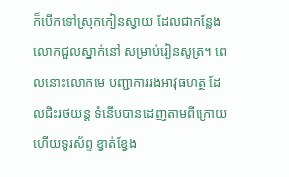ក៏បើកទៅស្រុកកៀនស្វាយ ដែលជាកន្លែងលោកជួលស្នាក់នៅ សម្រាប់រៀនសូត្រ។ ពេលនោះលោកមេ បញ្ជាការរងអាវុធហត្ថ ដែលជិះរថយន្ដ ទំនើបបានដេញតាមពីក្រោយ ហើយទូរស័ព្ទ ខ្វាត់ខ្វែង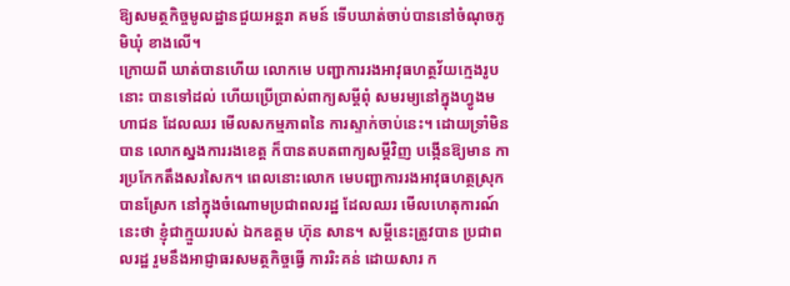ឱ្យសមត្ថកិច្ចមូលដ្ឋានជួយអន្ដរា គមន៍ ទើបឃាត់ចាប់បាននៅចំណុចភូមិឃុំ ខាងលើ។
ក្រោយពី ឃាត់បានហើយ លោកមេ បញ្ជាការរងអាវុធហត្ថវ័យក្មេងរូបនោះ បានទៅដល់ ហើយប្រើប្រាស់ពាក្យសម្ដីពុំ សមរម្យនៅក្នុងហ្វូងមហាជន ដែលឈរ មើលសកម្មភាពនៃ ការស្ទាក់ចាប់នេះ។ ដោយទ្រាំមិនបាន លោកស្នងការរងខេត្ដ ក៏បានតបតពាក្យសម្ដីវិញ បង្កើនឱ្យមាន ការប្រកែកតឹងសរសៃក។ ពេលនោះលោក មេបញ្ជាការរងអាវុធហត្ថស្រុក បានស្រែក នៅក្នុងចំណោមប្រជាពលរដ្ឋ ដែលឈរ មើលហេតុការណ៍នេះថា ខ្ញុំជាក្មួយរបស់ ឯកឧត្ដម ហ៊ុន សាន។ សម្ដីនេះត្រូវបាន ប្រជាពលរដ្ឋ រួមនឹងអាជ្ញាធរសមត្ថកិច្ចធ្វើ ការរិះគន់ ដោយសារ ក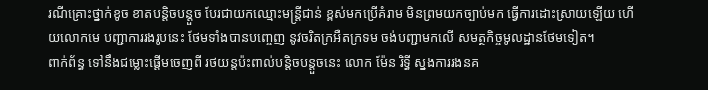រណីគ្រោះថ្នាក់ខូច ខាតបន្ដិចបន្ដួច បែរជាយកឈ្មោះមន្ដ្រីជាន់ ខ្ពស់មកប្រើគំរាម មិនព្រមយកច្បាប់មក ធ្វើការដោះស្រាយឡើយ ហើយលោកមេ បញ្ជាការរងរូបនេះ ថែមទាំងបានបញ្ចេញ នូវចរិតក្រអឺតក្រទម ចង់បញ្ជាមកលើ សមត្ថកិច្ចមូលដ្ឋានថែមទៀត។
ពាក់ព័ន្ធ ទៅនឹងជម្លោះផ្ដើមចេញពី រថយន្ដប៉ះពាល់បន្ដិចបន្ដួចនេះ លោក ម៉ែន រិទ្ធី ស្នងការរងនគ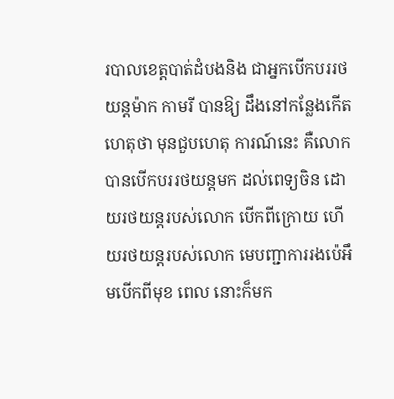របាលខេត្ដបាត់ដំបងនិង ជាអ្នកបើកបររថយន្ដម៉ាក កាមរី បានឱ្យ ដឹងនៅកន្លែងកើតហេតុថា មុនជួបហេតុ ការណ៍នេះ គឺលោកបានបើកបររថយន្ដមក ដល់ពេទ្យចិន ដោយរថយន្ដរបស់លោក បើកពីក្រោយ ហើយរថយន្ដរបស់លោក មេបញ្ជាការរងប៉េអឹមបើកពីមុខ ពេល នោះក៏មក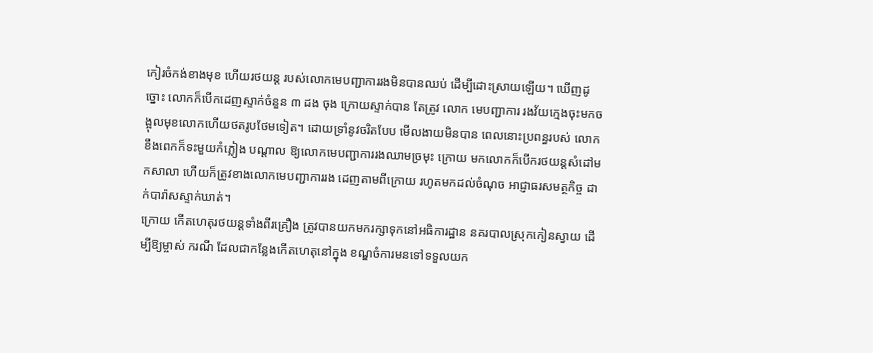កៀរចំកង់ខាងមុខ ហើយរថយន្ដ របស់លោកមេបញ្ជាការរងមិនបានឈប់ ដើម្បីដោះស្រាយឡើយ។ ឃើញដូច្នោះ លោកក៏បើកដេញស្ទាក់ចំនួន ៣ ដង ចុង ក្រោយស្ទាក់បាន តែត្រូវ លោក មេបញ្ជាការ រងវ័យក្មេងចុះមកចង្អុលមុខលោកហើយថតរូបថែមទៀត។ ដោយទ្រាំនូវចរិតបែប មើលងាយមិនបាន ពេលនោះប្រពន្ធរបស់ លោកខឹងពេកក៏ទះមួយកំភ្លៀង បណ្ដាល ឱ្យលោកមេបញ្ជាការរងឈាមច្រមុះ ក្រោយ មកលោកក៏បើករថយន្ដសំដៅមកសាលា ហើយក៏ត្រូវខាងលោកមេបញ្ជាការរង ដេញតាមពីក្រោយ រហូតមកដល់ចំណុច អាជ្ញាធរសមត្ថកិច្ច ដាក់បារ៉ាសស្ទាក់ឃាត់។
ក្រោយ កើតហេតុរថយន្ដទាំងពីរគ្រឿង ត្រូវបានយកមករក្សាទុកនៅអធិការដ្ឋាន នគរបាលស្រុកកៀនស្វាយ ដើម្បីឱ្យម្ចាស់ ករណី ដែលជាកន្លែងកើតហេតុនៅក្នុង ខណ្ឌចំការមនទៅទទួលយក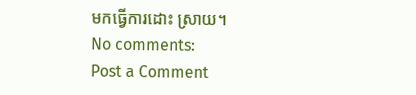មកធ្វើការដោះ ស្រាយ។
No comments:
Post a Comment